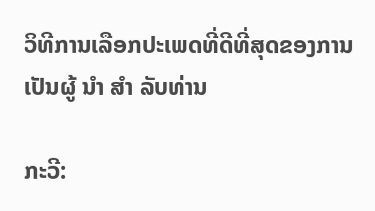ວິທີການເລືອກປະເພດທີ່ດີທີ່ສຸດຂອງການເປັນຜູ້ ນຳ ສຳ ລັບທ່ານ

ກະວີ: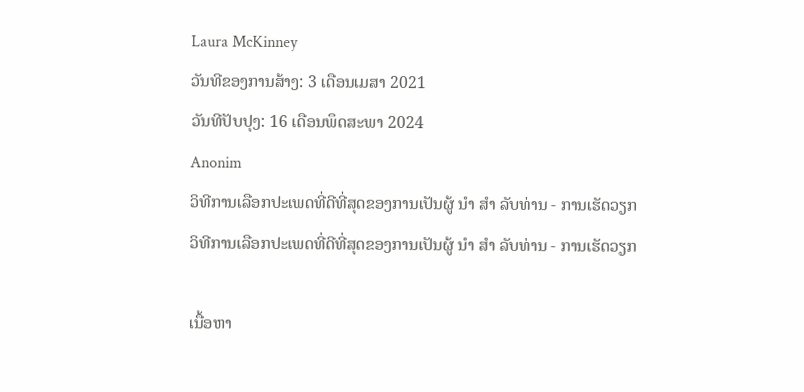Laura McKinney
ວັນທີຂອງການສ້າງ: 3 ເດືອນເມສາ 2021
ວັນທີປັບປຸງ: 16 ເດືອນພຶດສະພາ 2024
Anonim
ວິທີການເລືອກປະເພດທີ່ດີທີ່ສຸດຂອງການເປັນຜູ້ ນຳ ສຳ ລັບທ່ານ - ການເຮັດວຽກ
ວິທີການເລືອກປະເພດທີ່ດີທີ່ສຸດຂອງການເປັນຜູ້ ນຳ ສຳ ລັບທ່ານ - ການເຮັດວຽກ

ເນື້ອຫາ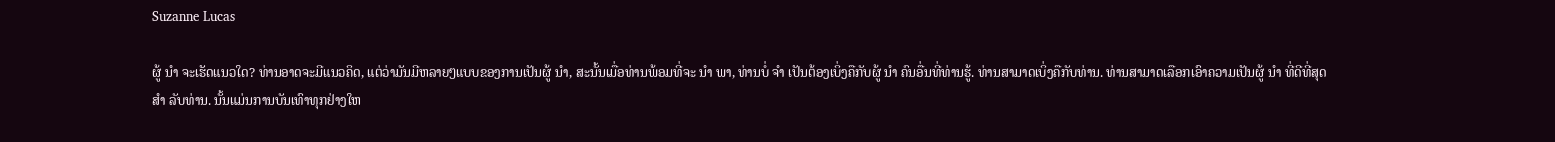Suzanne Lucas

ຜູ້ ນຳ ຈະເຮັດແນວໃດ? ທ່ານອາດຈະມີແນວຄິດ, ແຕ່ວ່າມັນມີຫລາຍໆແບບຂອງການເປັນຜູ້ ນຳ, ສະນັ້ນເມື່ອທ່ານພ້ອມທີ່ຈະ ນຳ ພາ, ທ່ານບໍ່ ຈຳ ເປັນຕ້ອງເບິ່ງຄືກັບຜູ້ ນຳ ຄົນອື່ນທີ່ທ່ານຮູ້. ທ່ານສາມາດເບິ່ງຄືກັບທ່ານ. ທ່ານສາມາດເລືອກເອົາຄວາມເປັນຜູ້ ນຳ ທີ່ດີທີ່ສຸດ ສຳ ລັບທ່ານ. ນັ້ນແມ່ນການບັນເທົາທຸກຢ່າງໃຫ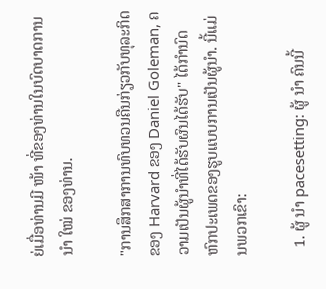ຍ່ເມື່ອທ່ານມີ ໜ້າ ທີ່ຂອງທ່ານໃນບົດບາດການ ນຳ ໃໝ່ ຂອງທ່ານ.

"ການສຶກສາການທົບທວນຄືນກ່ຽວກັບທຸລະກິດຂອງ Harvard ຂອງ Daniel Goleman, ຄວາມເປັນຜູ້ນໍາທີ່ໄດ້ຮັບຜົນໄດ້ຮັບ" ໄດ້ກໍານົດຫົກປະເພດຂອງຮູບແບບການເປັນຜູ້ນໍາ. ນີ້ແມ່ນພວກເຂົາ:

  1. ຜູ້ ນຳ pacesetting: ຜູ້ ນຳ ຄົນນີ້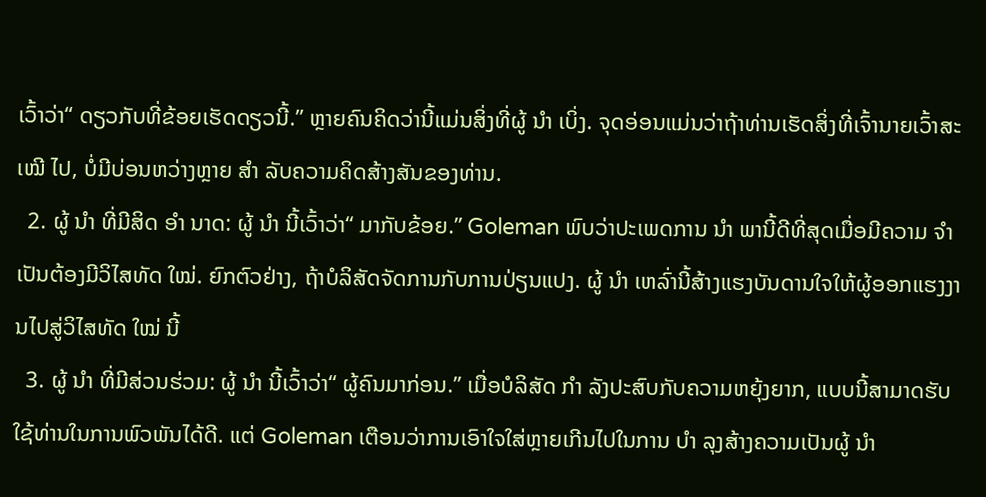ເວົ້າວ່າ“ ດຽວກັບທີ່ຂ້ອຍເຮັດດຽວນີ້.” ຫຼາຍຄົນຄິດວ່ານີ້ແມ່ນສິ່ງທີ່ຜູ້ ນຳ ເບິ່ງ. ຈຸດອ່ອນແມ່ນວ່າຖ້າທ່ານເຮັດສິ່ງທີ່ເຈົ້ານາຍເວົ້າສະ ເໝີ ໄປ, ບໍ່ມີບ່ອນຫວ່າງຫຼາຍ ສຳ ລັບຄວາມຄິດສ້າງສັນຂອງທ່ານ.
  2. ຜູ້ ນຳ ທີ່ມີສິດ ອຳ ນາດ: ຜູ້ ນຳ ນີ້ເວົ້າວ່າ“ ມາກັບຂ້ອຍ.” Goleman ພົບວ່າປະເພດການ ນຳ ພານີ້ດີທີ່ສຸດເມື່ອມີຄວາມ ຈຳ ເປັນຕ້ອງມີວິໄສທັດ ໃໝ່. ຍົກຕົວຢ່າງ, ຖ້າບໍລິສັດຈັດການກັບການປ່ຽນແປງ. ຜູ້ ນຳ ເຫລົ່ານີ້ສ້າງແຮງບັນດານໃຈໃຫ້ຜູ້ອອກແຮງງານໄປສູ່ວິໄສທັດ ໃໝ່ ນີ້
  3. ຜູ້ ນຳ ທີ່ມີສ່ວນຮ່ວມ: ຜູ້ ນຳ ນີ້ເວົ້າວ່າ“ ຜູ້ຄົນມາກ່ອນ.” ເມື່ອບໍລິສັດ ກຳ ລັງປະສົບກັບຄວາມຫຍຸ້ງຍາກ, ແບບນີ້ສາມາດຮັບໃຊ້ທ່ານໃນການພົວພັນໄດ້ດີ. ແຕ່ Goleman ເຕືອນວ່າການເອົາໃຈໃສ່ຫຼາຍເກີນໄປໃນການ ບຳ ລຸງສ້າງຄວາມເປັນຜູ້ ນຳ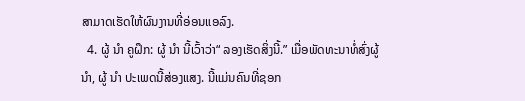ສາມາດເຮັດໃຫ້ຜົນງານທີ່ອ່ອນແອລົງ.
  4. ຜູ້ ນຳ ຄູຝຶກ: ຜູ້ ນຳ ນີ້ເວົ້າວ່າ“ ລອງເຮັດສິ່ງນີ້.” ເມື່ອພັດທະນາທໍ່ສົ່ງຜູ້ ນຳ, ຜູ້ ນຳ ປະເພດນີ້ສ່ອງແສງ. ນີ້ແມ່ນຄົນທີ່ຊອກ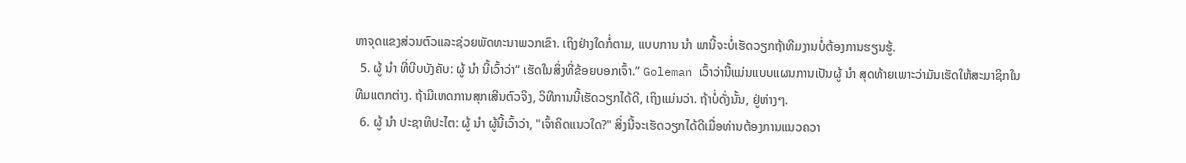ຫາຈຸດແຂງສ່ວນຕົວແລະຊ່ວຍພັດທະນາພວກເຂົາ. ເຖິງຢ່າງໃດກໍ່ຕາມ, ແບບການ ນຳ ພານີ້ຈະບໍ່ເຮັດວຽກຖ້າທີມງານບໍ່ຕ້ອງການຮຽນຮູ້.
  5. ຜູ້ ນຳ ທີ່ບີບບັງຄັບ: ຜູ້ ນຳ ນີ້ເວົ້າວ່າ“ ເຮັດໃນສິ່ງທີ່ຂ້ອຍບອກເຈົ້າ.” Goleman ເວົ້າວ່ານີ້ແມ່ນແບບແຜນການເປັນຜູ້ ນຳ ສຸດທ້າຍເພາະວ່າມັນເຮັດໃຫ້ສະມາຊິກໃນທີມແຕກຕ່າງ. ຖ້າມີເຫດການສຸກເສີນຕົວຈິງ, ວິທີການນີ້ເຮັດວຽກໄດ້ດີ, ເຖິງແມ່ນວ່າ. ຖ້າບໍ່ດັ່ງນັ້ນ, ຢູ່ຫ່າງໆ.
  6. ຜູ້ ນຳ ປະຊາທິປະໄຕ: ຜູ້ ນຳ ຜູ້ນີ້ເວົ້າວ່າ, "ເຈົ້າຄິດແນວໃດ?" ສິ່ງນີ້ຈະເຮັດວຽກໄດ້ດີເມື່ອທ່ານຕ້ອງການແນວຄວາ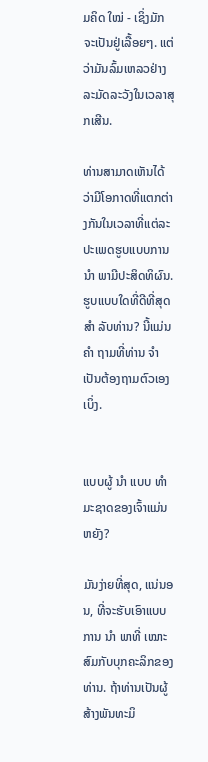ມຄິດ ໃໝ່ - ເຊິ່ງມັກຈະເປັນຢູ່ເລື້ອຍໆ. ແຕ່ວ່າມັນລົ້ມເຫລວຢ່າງລະມັດລະວັງໃນເວລາສຸກເສີນ.

ທ່ານສາມາດເຫັນໄດ້ວ່າມີໂອກາດທີ່ແຕກຕ່າງກັນໃນເວລາທີ່ແຕ່ລະປະເພດຮູບແບບການ ນຳ ພາມີປະສິດທິຜົນ. ຮູບແບບໃດທີ່ດີທີ່ສຸດ ສຳ ລັບທ່ານ? ນີ້ແມ່ນ ຄຳ ຖາມທີ່ທ່ານ ຈຳ ເປັນຕ້ອງຖາມຕົວເອງເບິ່ງ.


ແບບຜູ້ ນຳ ແບບ ທຳ ມະຊາດຂອງເຈົ້າແມ່ນຫຍັງ?

ມັນງ່າຍທີ່ສຸດ, ແນ່ນອນ, ທີ່ຈະຮັບເອົາແບບການ ນຳ ພາທີ່ ເໝາະ ສົມກັບບຸກຄະລິກຂອງທ່ານ. ຖ້າທ່ານເປັນຜູ້ສ້າງພັນທະມິ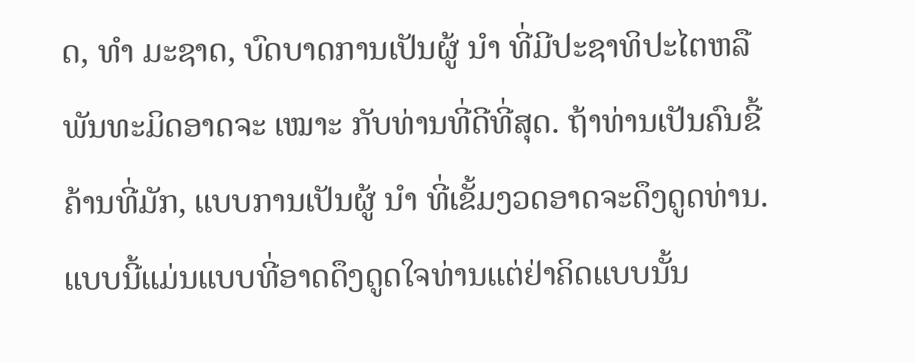ດ, ທຳ ມະຊາດ, ບົດບາດການເປັນຜູ້ ນຳ ທີ່ມີປະຊາທິປະໄຕຫລືພັນທະມິດອາດຈະ ເໝາະ ກັບທ່ານທີ່ດີທີ່ສຸດ. ຖ້າທ່ານເປັນຄົນຂີ້ຄ້ານທີ່ມັກ, ແບບການເປັນຜູ້ ນຳ ທີ່ເຂັ້ມງວດອາດຈະດຶງດູດທ່ານ. ແບບນີ້ແມ່ນແບບທີ່ອາດດຶງດູດໃຈທ່ານແຕ່ຢ່າຄິດແບບນັ້ນ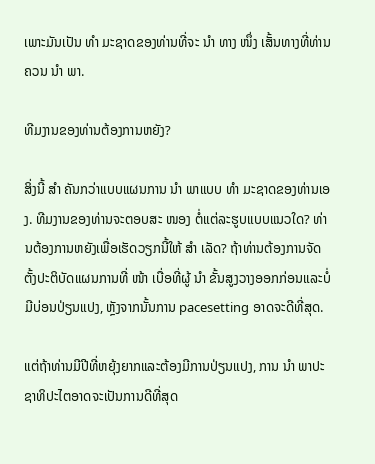ເພາະມັນເປັນ ທຳ ມະຊາດຂອງທ່ານທີ່ຈະ ນຳ ທາງ ໜຶ່ງ ເສັ້ນທາງທີ່ທ່ານຄວນ ນຳ ພາ.

ທີມງານຂອງທ່ານຕ້ອງການຫຍັງ?

ສິ່ງນີ້ ສຳ ຄັນກວ່າແບບແຜນການ ນຳ ພາແບບ ທຳ ມະຊາດຂອງທ່ານເອງ. ທີມງານຂອງທ່ານຈະຕອບສະ ໜອງ ຕໍ່ແຕ່ລະຮູບແບບແນວໃດ? ທ່ານຕ້ອງການຫຍັງເພື່ອເຮັດວຽກນີ້ໃຫ້ ສຳ ເລັດ? ຖ້າທ່ານຕ້ອງການຈັດຕັ້ງປະຕິບັດແຜນການທີ່ ໜ້າ ເບື່ອທີ່ຜູ້ ນຳ ຂັ້ນສູງວາງອອກກ່ອນແລະບໍ່ມີບ່ອນປ່ຽນແປງ, ຫຼັງຈາກນັ້ນການ pacesetting ອາດຈະດີທີ່ສຸດ.

ແຕ່ຖ້າທ່ານມີປີທີ່ຫຍຸ້ງຍາກແລະຕ້ອງມີການປ່ຽນແປງ, ການ ນຳ ພາປະຊາທິປະໄຕອາດຈະເປັນການດີທີ່ສຸດ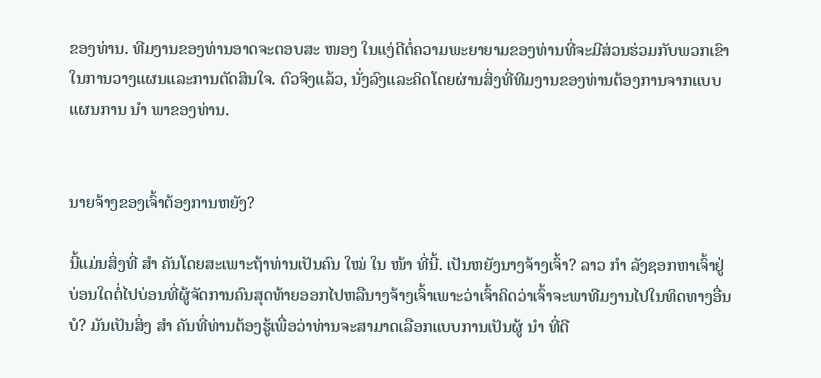ຂອງທ່ານ. ທີມງານຂອງທ່ານອາດຈະຕອບສະ ໜອງ ໃນແງ່ດີຕໍ່ຄວາມພະຍາຍາມຂອງທ່ານທີ່ຈະມີສ່ວນຮ່ວມກັບພວກເຂົາໃນການວາງແຜນແລະການຕັດສິນໃຈ. ຕົວຈິງແລ້ວ, ນັ່ງລົງແລະຄິດໂດຍຜ່ານສິ່ງທີ່ທີມງານຂອງທ່ານຕ້ອງການຈາກແບບແຜນການ ນຳ ພາຂອງທ່ານ.


ນາຍຈ້າງຂອງເຈົ້າຕ້ອງການຫຍັງ?

ນີ້ແມ່ນສິ່ງທີ່ ສຳ ຄັນໂດຍສະເພາະຖ້າທ່ານເປັນຄົນ ໃໝ່ ໃນ ໜ້າ ທີ່ນີ້. ເປັນຫຍັງນາງຈ້າງເຈົ້າ? ລາວ ກຳ ລັງຊອກຫາເຈົ້າຢູ່ບ່ອນໃດຕໍ່ໄປບ່ອນທີ່ຜູ້ຈັດການຄົນສຸດທ້າຍອອກໄປຫລືນາງຈ້າງເຈົ້າເພາະວ່າເຈົ້າຄິດວ່າເຈົ້າຈະພາທີມງານໄປໃນທິດທາງອື່ນບໍ? ມັນເປັນສິ່ງ ສຳ ຄັນທີ່ທ່ານຕ້ອງຮູ້ເພື່ອວ່າທ່ານຈະສາມາດເລືອກແບບການເປັນຜູ້ ນຳ ທີ່ດີ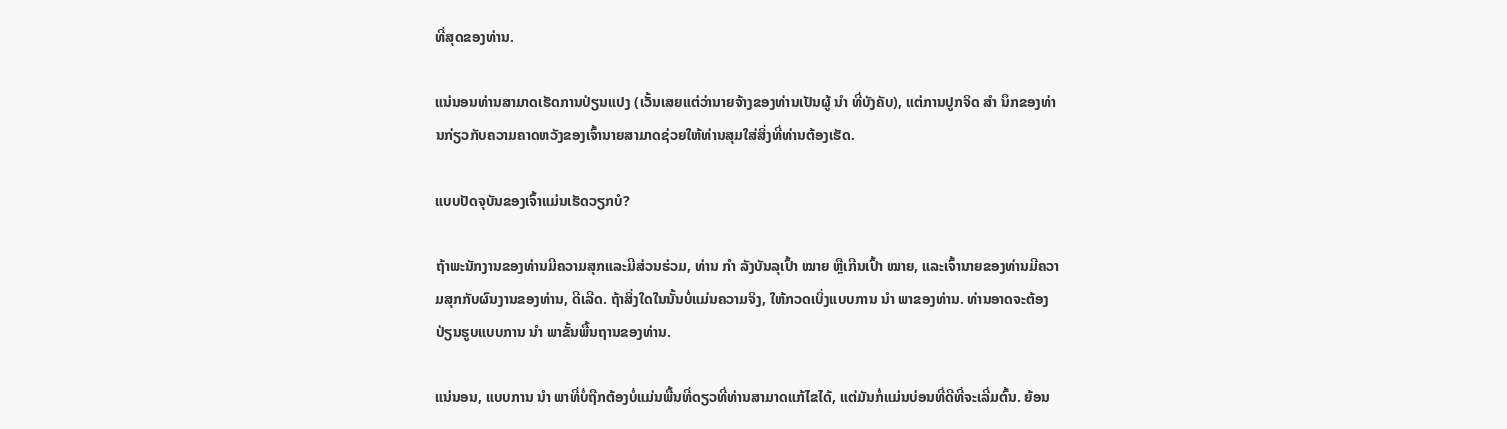ທີ່ສຸດຂອງທ່ານ.

ແນ່ນອນທ່ານສາມາດເຮັດການປ່ຽນແປງ (ເວັ້ນເສຍແຕ່ວ່ານາຍຈ້າງຂອງທ່ານເປັນຜູ້ ນຳ ທີ່ບັງຄັບ), ແຕ່ການປູກຈິດ ສຳ ນຶກຂອງທ່ານກ່ຽວກັບຄວາມຄາດຫວັງຂອງເຈົ້ານາຍສາມາດຊ່ວຍໃຫ້ທ່ານສຸມໃສ່ສິ່ງທີ່ທ່ານຕ້ອງເຮັດ.

ແບບປັດຈຸບັນຂອງເຈົ້າແມ່ນເຮັດວຽກບໍ?

ຖ້າພະນັກງານຂອງທ່ານມີຄວາມສຸກແລະມີສ່ວນຮ່ວມ, ທ່ານ ກຳ ລັງບັນລຸເປົ້າ ໝາຍ ຫຼືເກີນເປົ້າ ໝາຍ, ແລະເຈົ້ານາຍຂອງທ່ານມີຄວາມສຸກກັບຜົນງານຂອງທ່ານ, ດີເລີດ. ຖ້າສິ່ງໃດໃນນັ້ນບໍ່ແມ່ນຄວາມຈິງ, ໃຫ້ກວດເບິ່ງແບບການ ນຳ ພາຂອງທ່ານ. ທ່ານອາດຈະຕ້ອງປ່ຽນຮູບແບບການ ນຳ ພາຂັ້ນພື້ນຖານຂອງທ່ານ.

ແນ່ນອນ, ແບບການ ນຳ ພາທີ່ບໍ່ຖືກຕ້ອງບໍ່ແມ່ນພື້ນທີ່ດຽວທີ່ທ່ານສາມາດແກ້ໄຂໄດ້, ແຕ່ມັນກໍ່ແມ່ນບ່ອນທີ່ດີທີ່ຈະເລີ່ມຕົ້ນ. ຍ້ອນ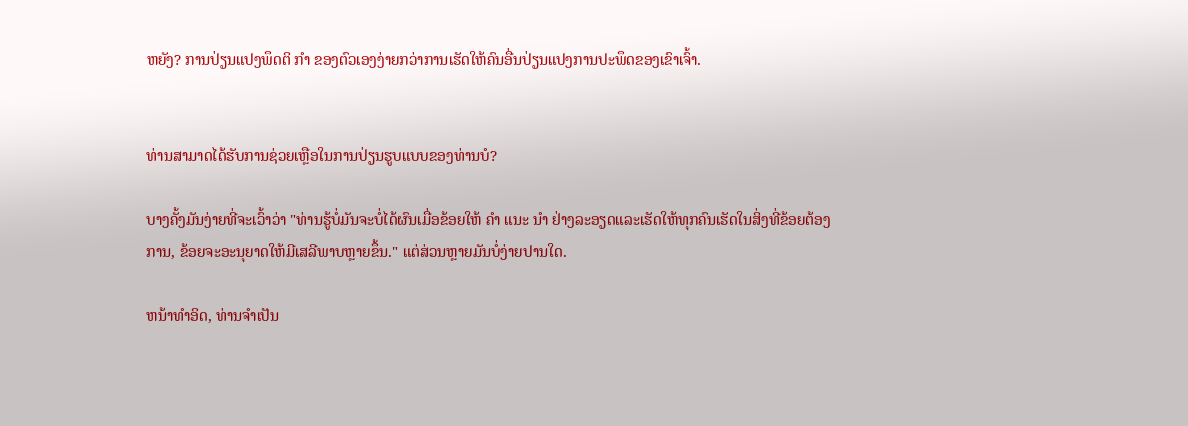ຫຍັງ? ການປ່ຽນແປງພຶດຕິ ກຳ ຂອງຕົວເອງງ່າຍກວ່າການເຮັດໃຫ້ຄົນອື່ນປ່ຽນແປງການປະພຶດຂອງເຂົາເຈົ້າ.


ທ່ານສາມາດໄດ້ຮັບການຊ່ວຍເຫຼືອໃນການປ່ຽນຮູບແບບຂອງທ່ານບໍ?

ບາງຄັ້ງມັນງ່າຍທີ່ຈະເວົ້າວ່າ "ທ່ານຮູ້ບໍ່ມັນຈະບໍ່ໄດ້ຜົນເມື່ອຂ້ອຍໃຫ້ ຄຳ ແນະ ນຳ ຢ່າງລະອຽດແລະເຮັດໃຫ້ທຸກຄົນເຮັດໃນສິ່ງທີ່ຂ້ອຍຕ້ອງການ, ຂ້ອຍຈະອະນຸຍາດໃຫ້ມີເສລີພາບຫຼາຍຂຶ້ນ." ແຕ່ສ່ວນຫຼາຍມັນບໍ່ງ່າຍປານໃດ.

ຫນ້າທໍາອິດ, ທ່ານຈໍາເປັນ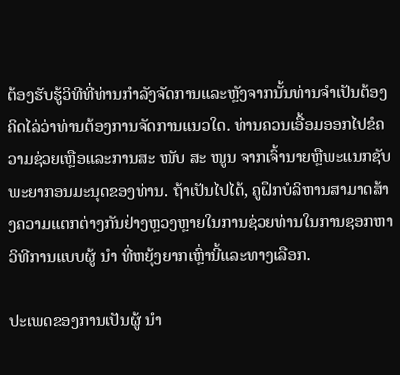ຕ້ອງຮັບຮູ້ວິທີທີ່ທ່ານກໍາລັງຈັດການແລະຫຼັງຈາກນັ້ນທ່ານຈໍາເປັນຕ້ອງຄິດໄລ່ວ່າທ່ານຕ້ອງການຈັດການແນວໃດ. ທ່ານຄວນເອື້ອມອອກໄປຂໍຄວາມຊ່ວຍເຫຼືອແລະການສະ ໜັບ ສະ ໜູນ ຈາກເຈົ້ານາຍຫຼືພະແນກຊັບພະຍາກອນມະນຸດຂອງທ່ານ. ຖ້າເປັນໄປໄດ້, ຄູຝຶກບໍລິຫານສາມາດສ້າງຄວາມແຕກຕ່າງກັນຢ່າງຫຼວງຫຼາຍໃນການຊ່ວຍທ່ານໃນການຊອກຫາວິທີການແບບຜູ້ ນຳ ທີ່ຫຍຸ້ງຍາກເຫຼົ່ານີ້ແລະທາງເລືອກ.

ປະເພດຂອງການເປັນຜູ້ ນຳ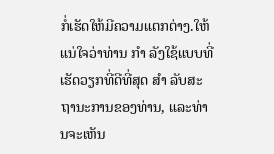ກໍ່ເຮັດໃຫ້ມີຄວາມແຕກຕ່າງ.ໃຫ້ແນ່ໃຈວ່າທ່ານ ກຳ ລັງໃຊ້ແບບທີ່ເຮັດວຽກທີ່ດີທີ່ສຸດ ສຳ ລັບສະຖານະການຂອງທ່ານ, ແລະທ່ານຈະເຫັນ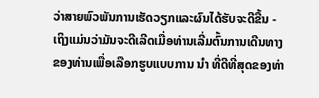ວ່າສາຍພົວພັນການເຮັດວຽກແລະຜົນໄດ້ຮັບຈະດີຂື້ນ - ເຖິງແມ່ນວ່າມັນຈະດີເລີດເມື່ອທ່ານເລີ່ມຕົ້ນການເດີນທາງຂອງທ່ານເພື່ອເລືອກຮູບແບບການ ນຳ ທີ່ດີທີ່ສຸດຂອງທ່າ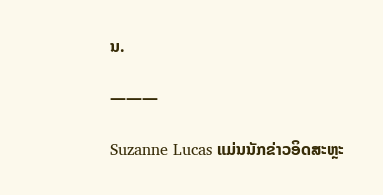ນ.

———

Suzanne Lucas ແມ່ນນັກຂ່າວອິດສະຫຼະ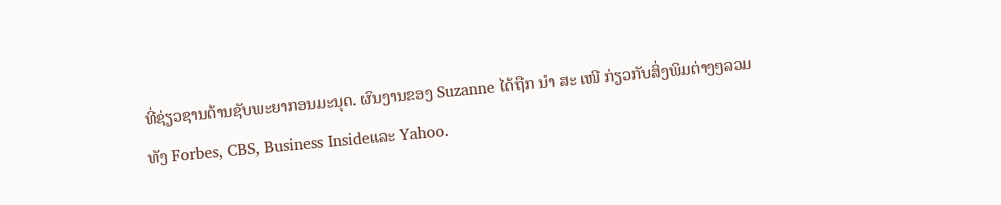ທີ່ຊ່ຽວຊານດ້ານຊັບພະຍາກອນມະນຸດ. ຜົນງານຂອງ Suzanne ໄດ້ຖືກ ນຳ ສະ ເໜີ ກ່ຽວກັບສິ່ງພິມຕ່າງໆລວມທັງ Forbes, CBS, Business Insideແລະ Yahoo.